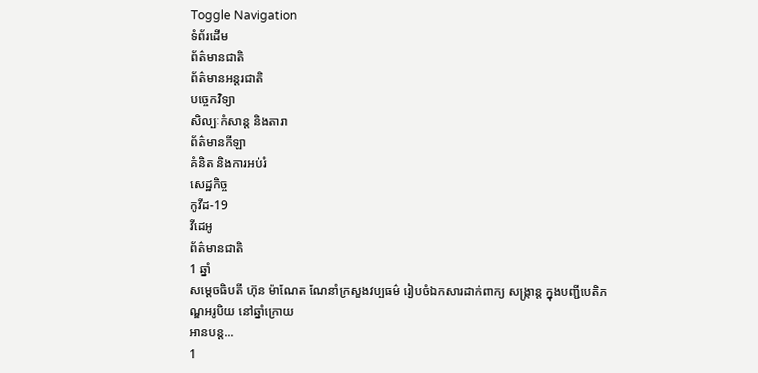Toggle Navigation
ទំព័រដើម
ព័ត៌មានជាតិ
ព័ត៌មានអន្តរជាតិ
បច្ចេកវិទ្យា
សិល្បៈកំសាន្ត និងតារា
ព័ត៌មានកីឡា
គំនិត និងការអប់រំ
សេដ្ឋកិច្ច
កូវីដ-19
វីដេអូ
ព័ត៌មានជាតិ
1 ឆ្នាំ
សម្ដេចធិបតី ហ៊ុន ម៉ាណែត ណែនាំក្រសួងវប្បធម៌ រៀបចំឯកសារដាក់ពាក្យ សង្ក្រាន្ដ ក្នុងបញ្ជីបេតិភណ្ឌអរូបិយ នៅឆ្នាំក្រោយ
អានបន្ត...
1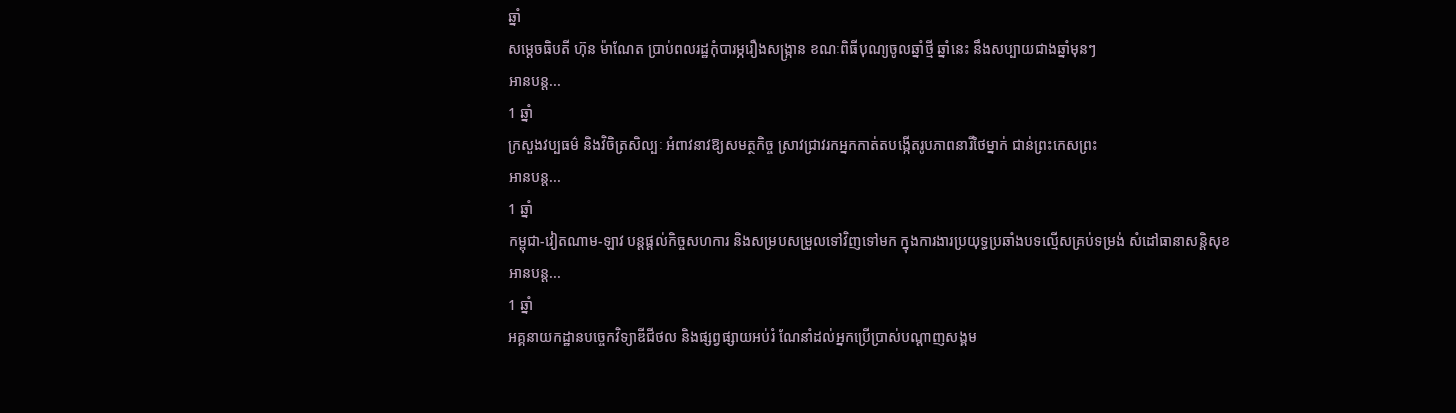ឆ្នាំ
សម្ដេចធិបតី ហ៊ុន ម៉ាណែត ប្រាប់ពលរដ្ឋកុំបារម្ភរឿងសង្ក្រាន ខណៈពិធីបុណ្យចូលឆ្នាំថ្មី ឆ្នាំនេះ នឹងសប្បាយជាងឆ្នាំមុនៗ
អានបន្ត...
1 ឆ្នាំ
ក្រសួងវប្បធម៌ និងវិចិត្រសិល្បៈ អំពាវនាវឱ្យសមត្ថកិច្ច ស្រាវជ្រាវរកអ្នកកាត់តបង្កើតរូបភាពនារីថៃម្នាក់ ជាន់ព្រះកេសព្រះ
អានបន្ត...
1 ឆ្នាំ
កម្ពុជា-វៀតណាម-ឡាវ បន្តផ្តល់កិច្ចសហការ និងសម្របសម្រួលទៅវិញទៅមក ក្នុងការងារប្រយុទ្ធប្រឆាំងបទល្មើសគ្រប់ទម្រង់ សំដៅធានាសន្ដិសុខ
អានបន្ត...
1 ឆ្នាំ
អគ្គនាយកដ្ឋានបច្ចេកវិទ្យាឌីជីថល និងផ្សព្វផ្សាយអប់រំ ណែនាំដល់អ្នកប្រើប្រាស់បណ្ដាញសង្គម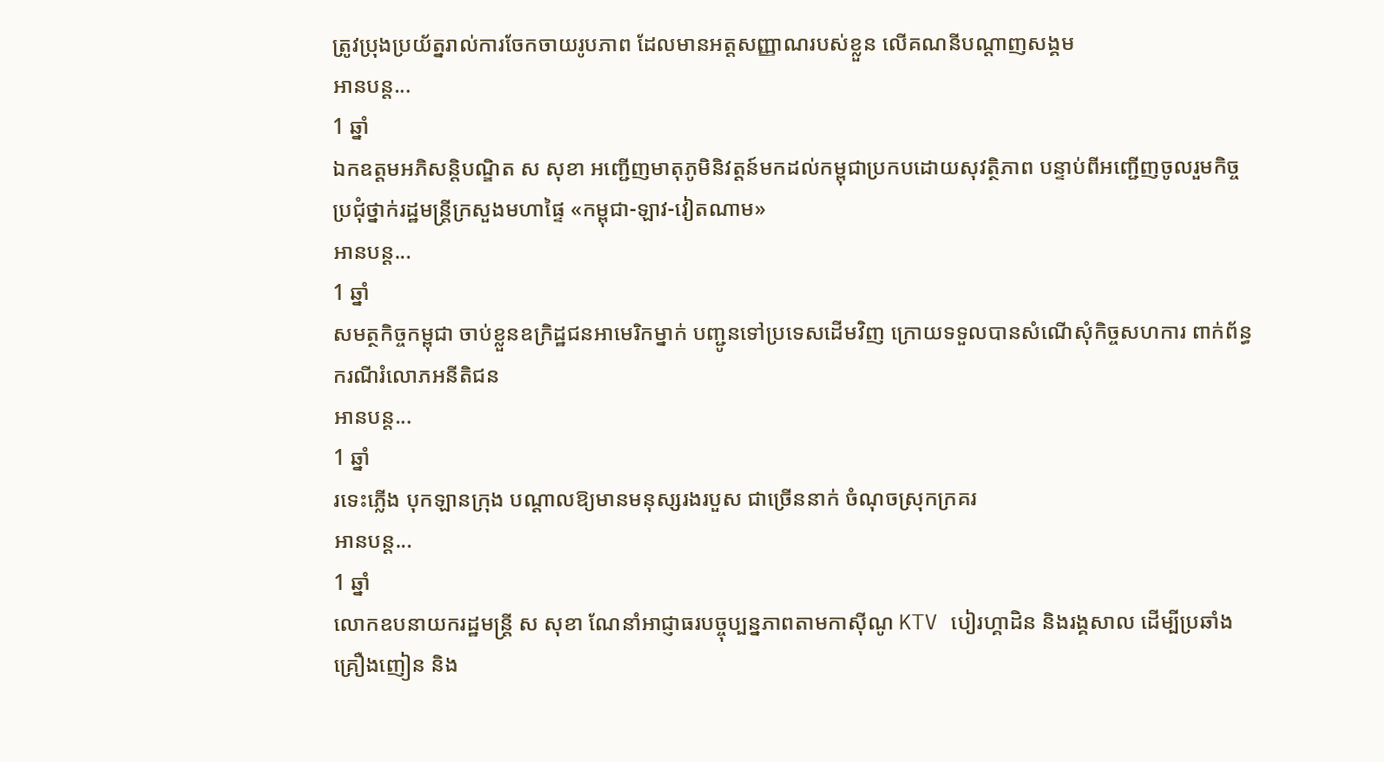ត្រូវប្រុងប្រយ័ត្នរាល់ការចែកចាយរូបភាព ដែលមានអត្តសញ្ញាណរបស់ខ្លួន លើគណនីបណ្តាញសង្គម
អានបន្ត...
1 ឆ្នាំ
ឯកឧត្តមអភិសន្តិបណ្ឌិត ស សុខា អញ្ជើញមាតុភូមិនិវត្តន៍មកដល់កម្ពុជាប្រកបដោយសុវត្ថិភាព បន្ទាប់ពីអញ្ជើញចូលរួមកិច្ចប្រជុំថ្នាក់រដ្ឋមន្ត្រីក្រសួងមហាផ្ទៃ «កម្ពុជា-ឡាវ-វៀតណាម»
អានបន្ត...
1 ឆ្នាំ
សមត្ថកិច្ចកម្ពុជា ចាប់ខ្លួនឧក្រិដ្ឋជនអាមេរិកម្នាក់ បញ្ជូនទៅប្រទេសដើមវិញ ក្រោយទទួលបានសំណើសុំកិច្ចសហការ ពាក់ព័ន្ធករណីរំលោភអនីតិជន
អានបន្ត...
1 ឆ្នាំ
រទេះភ្លើង បុកឡានក្រុង បណ្តាលឱ្យមានមនុស្សរងរបួស ជាច្រើននាក់ ចំណុចស្រុកក្រគរ
អានបន្ត...
1 ឆ្នាំ
លោកឧបនាយករដ្ឋមន្ដ្រី ស សុខា ណែនាំអាជ្ញាធរបច្ចុប្បន្នភាពតាមកាស៊ីណូ KTV បៀរហ្គាដិន និងរង្គសាល ដើម្បីប្រឆាំងគ្រឿងញៀន និង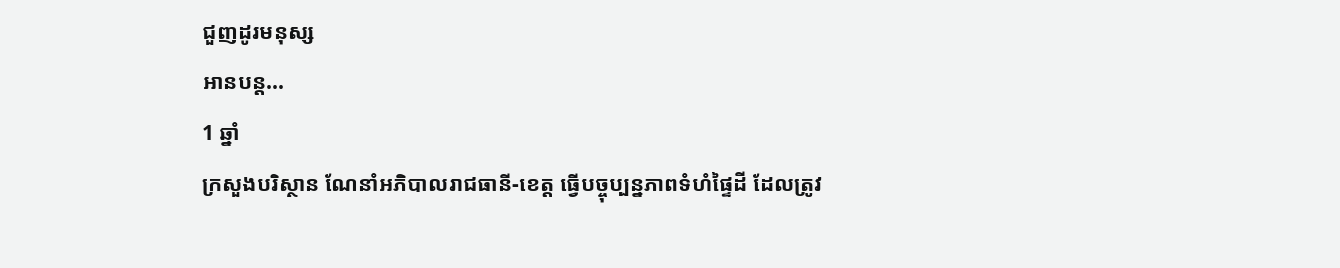ជួញដូរមនុស្ស
អានបន្ត...
1 ឆ្នាំ
ក្រសួងបរិស្ថាន ណែនាំអភិបាលរាជធានី-ខេត្ត ធ្វើបច្ចុប្បន្នភាពទំហំផ្ទៃដី ដែលត្រូវ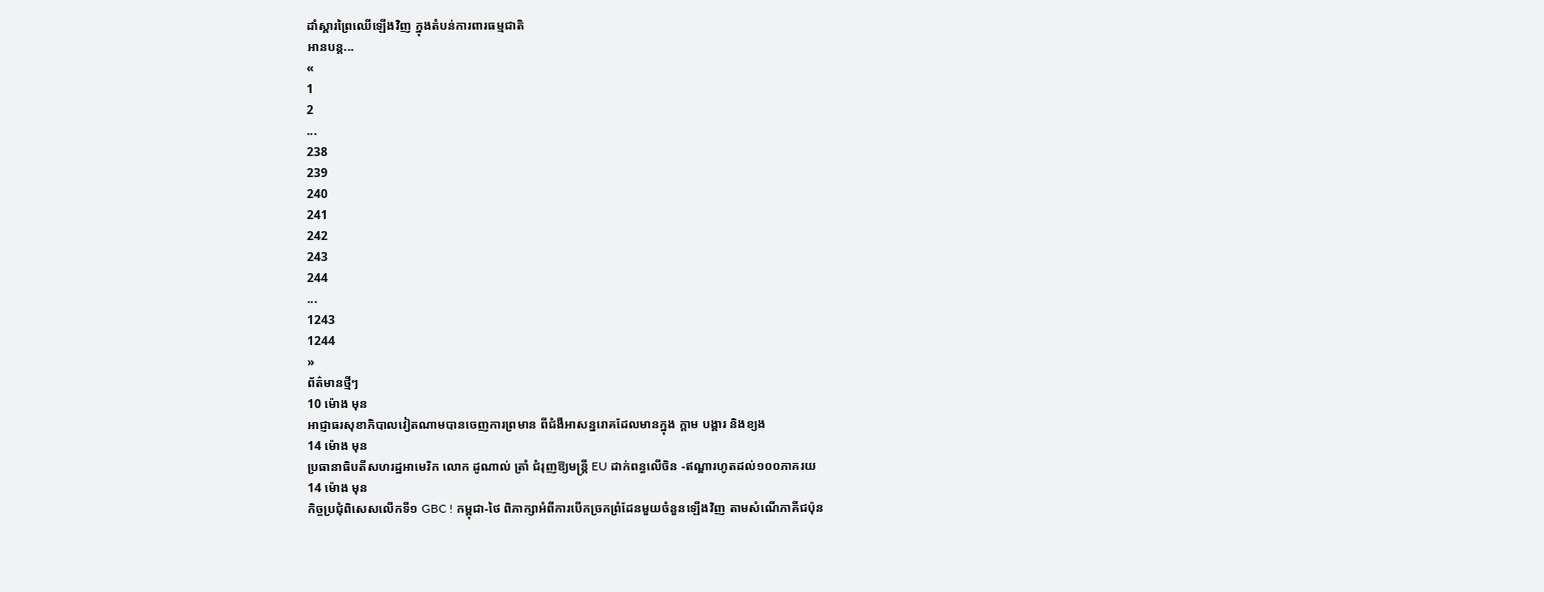ដាំស្តារព្រៃឈើឡើងវិញ ក្នុងតំបន់ការពារធម្មជាតិ
អានបន្ត...
«
1
2
...
238
239
240
241
242
243
244
...
1243
1244
»
ព័ត៌មានថ្មីៗ
10 ម៉ោង មុន
អាជ្ញាធរសុខាភិបាលវៀតណាមបានចេញការព្រមាន ពីជំងឺអាសន្នរោគដែលមានក្នុង ក្ដាម បង្គារ និងខ្យង
14 ម៉ោង មុន
ប្រធានាធិបតីសហរដ្ឋអាមេរិក លោក ដូណាល់ ត្រាំ ជំរុញឱ្យមន្ត្រី EU ដាក់ពន្ធលើចិន -ឥណ្ឌារហូតដល់១០០ភាគរយ
14 ម៉ោង មុន
កិច្ចប្រជុំពិសេសលើកទី១ GBC ! កម្ពុជា-ថៃ ពិភាក្សាអំពីការបើកច្រកព្រំដែនមួយចំនួនឡើងវិញ តាមសំណើភាគីជប៉ុន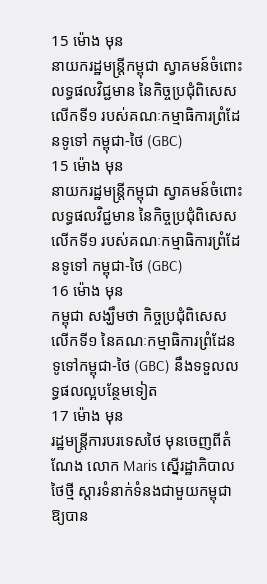15 ម៉ោង មុន
នាយករដ្ឋមន្ដ្រីកម្ពុជា ស្វាគមន៍ចំពោះលទ្ធផលវិជ្ជមាន នៃកិច្ចប្រជុំពិសេសលើកទី១ របស់គណៈកម្មាធិការព្រំដែនទូទៅ កម្ពុជា-ថៃ (GBC)
15 ម៉ោង មុន
នាយករដ្ឋមន្ដ្រីកម្ពុជា ស្វាគមន៍ចំពោះលទ្ធផលវិជ្ជមាន នៃកិច្ចប្រជុំពិសេសលើកទី១ របស់គណៈកម្មាធិការព្រំដែនទូទៅ កម្ពុជា-ថៃ (GBC)
16 ម៉ោង មុន
កម្ពុជា សង្ឃឹមថា កិច្ចប្រជុំពិសេសលើកទី១ នៃគណៈកម្មាធិការព្រំដែនទូទៅកម្ពុជា-ថៃ (GBC) នឹងទទួលលទ្ធផលល្អបន្ថែមទៀត
17 ម៉ោង មុន
រដ្ឋមន្ត្រីការបរទេសថៃ មុនចេញពីតំណែង លោក Maris ស្នើរដ្ឋាភិបាលថៃថ្មី ស្តារទំនាក់ទំនងជាមួយកម្ពុជាឱ្យបាន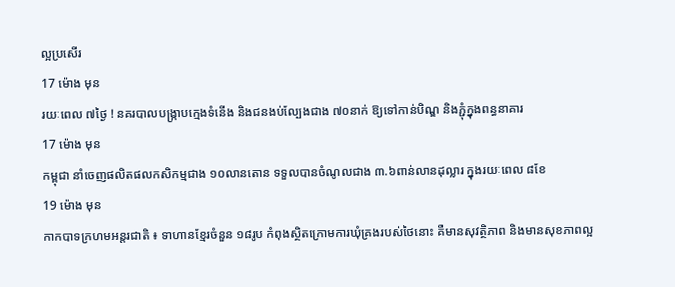ល្អប្រសើរ
17 ម៉ោង មុន
រយៈពេល ៧ថ្ងៃ ! នគរបាលបង្ក្រាបក្មេងទំនើង និងជនងប់ល្បែងជាង ៧០នាក់ ឱ្យទៅកាន់បិណ្ឌ និងភ្ជុំក្នុងពន្ធនាគារ
17 ម៉ោង មុន
កម្ពុជា នាំចេញផលិតផលកសិកម្មជាង ១០លានតោន ទទួលបានចំណូលជាង ៣.៦ពាន់លានដុល្លារ ក្នុងរយៈពេល ៨ខែ
19 ម៉ោង មុន
កាកបាទក្រហមអន្តរជាតិ ៖ ទាហានខ្មែរចំនួន ១៨រូប កំពុងស្ថិតក្រោមការឃុំគ្រងរបស់ថៃនោះ គឺមានសុវត្ថិភាព និងមានសុខភាពល្អ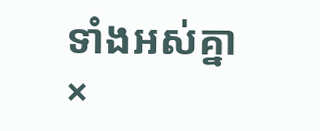ទាំងអស់គ្នា
×